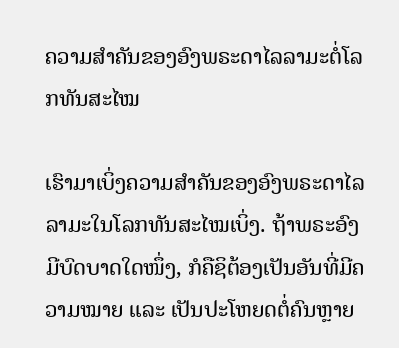ຄວາມສຳຄັນຂອງອົງພຣະດາໄລລາມະຕໍ່ໂລກທັນສະໄໝ

ເຮົາມາເບິ່ງຄວາມສຳຄັນຂອງອົງພຣະດາໄລລາມະໃນໂລກທັນສະໄໝເບິ່ງ. ຖ້າພຣະອົງມີບົດບາດໃດໜຶ່ງ, ກໍຄືຊິຕ້ອງເປັນອັນທີ່ມີຄວາມໝາຍ ແລະ ເປັນປະໂຫຍດຕໍ່ຄົນຫຼາຍ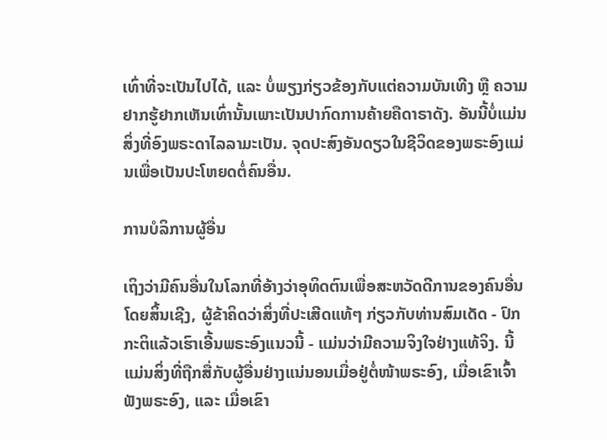ເທົ່າທີ່ຈະເປັນໄປໄດ້, ແລະ ບໍ່ພຽງກ່ຽວຂ້ອງກັບແຕ່ຄວາມບັນເທີງ ຫຼື ຄວາມຢາກຮູ້ຢາກເຫັນເທົ່ານັ້ນເພາະເປັນປາກົດການຄ້າຍຄືດາຣາດັງ. ອັນນີ້ບໍ່ແມ່ນສິ່ງທີ່ອົງພຣະດາໄລລາມະເປັນ. ຈຸດປະສົງອັນດຽວໃນຊີວິດຂອງພຣະອົງແມ່ນເພື່ອເປັນປະໂຫຍດຕໍ່ຄົນອື່ນ.

ການບໍລິການຜູ້ອື່ນ

ເຖິງວ່າມີຄົນອື່ນໃນໂລກທີ່ອ້າງວ່າອຸທິດຕົນເພື່ອສະຫວັດດີການຂອງຄົນອື່ນໂດຍສິ້ນເຊີງ, ຜູ້ຂ້າຄິດວ່າສິ່ງທີ່ປະເສີດແທ້ໆ ກ່ຽວກັບທ່ານສົມເດັດ - ປົກກະຕິແລ້ວເຮົາເອີ້ນພຣະອົງແນວນີ້ - ແມ່ນວ່າມີຄວາມຈິງໃຈຢ່າງແທ້ຈິງ. ນີ້ແມ່ນສິ່ງທີ່ຖືກສື່ກັບຜູ້ອື່ນຢ່າງແນ່ນອນເມື່ອຢູ່ຕໍ່ໜ້າພຣະອົງ, ເມື່ອເຂົາເຈົ້າຟັງພຣະອົງ, ແລະ ເມື່ອເຂົາ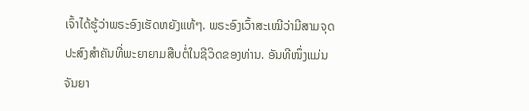ເຈົ້າໄດ້ຮູ້ວ່າພຣະອົງເຮັດຫຍັງແທ້ໆ. ພຣະອົງເວົ້າສະເໝີວ່າມີສາມຈຸດປະສົງສຳຄັນທີ່ພະຍາຍາມສືບຕໍ່ໃນຊີວິດຂອງທ່ານ. ອັນທີໜຶ່ງແມ່ນຈັນຍາ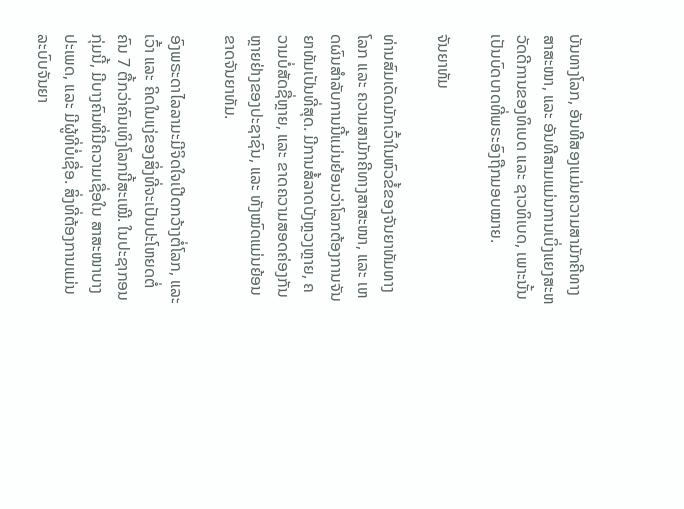ບັນທາງໂລກ, ອັນທີສອງແມ່ນຄວາມສາມັກຄີທາງສາສະໜາ, ແລະ ອັນທີສາມແມ່ນການເບິ່ງແຍງສະຫວັດດີການຂອງທິເບດ ແລະ ຊາວທິເບດ, ເພາະນັ້ນເປັນບົດບາດທີ່ພຣະອົງຖືກມອບໝາຍ.

ຈັນຍາທັມ

ທ່ານສົມເດັດມັກເວົ້າໃນຫົວຂໍ້ຂອງຈັນຍາທັມທາງໂລກ ແລະ ຄວາມສາມັກຄີທາງສາສະໜາ, ແລະ ເຫດຜົນສໍາລັບການນີ້ແມ່ນຍ້ອນວ່າໂລກຕ້ອງການຈັນຍາທັມເປັນທີ່ສຸດ. ມີການສໍ້ລາດບັງຫຼວງຫຼາຍ, ຄວາມບໍ່ສັດຊື່ຫຼາຍ, ແລະ ຂາດຄວາມສອດຄ່ອງກັນຫຼາຍຢ່າງຂອງປະຊາຊົນ, ແລະ ທັງໝົດແມ່ນຍ້ອນຂາດຈັນຍາທັມ.

ອົງພຣະດາໄລລາມະມີຈິດໃຈເປີດກວ້າງຕໍ່ໂລກ, ແລະ ເວົ້າ ແລະ ຄິດໃນແງ່ຂອງສິ່ງທີ່ຈະເປັນປະໂຫຍດຕໍ່ຄົນ 7 ຕື້ກວ່າຄົນເທິງໂລກນີ້ສະເໝີ. ໃນປະຊາກອນກຸ່ມນີ້, ມີບາງຄົນທີ່ມີຄວາມເຊື່ອໃນ ສາສະໜາບາງປະເພດ, ແລະ ມີຜູ້ທີ່ບໍ່ເຊື່ອ. ສິ່ງທີ່ຕ້ອງການແມ່ນລະບົບຈັນຍາ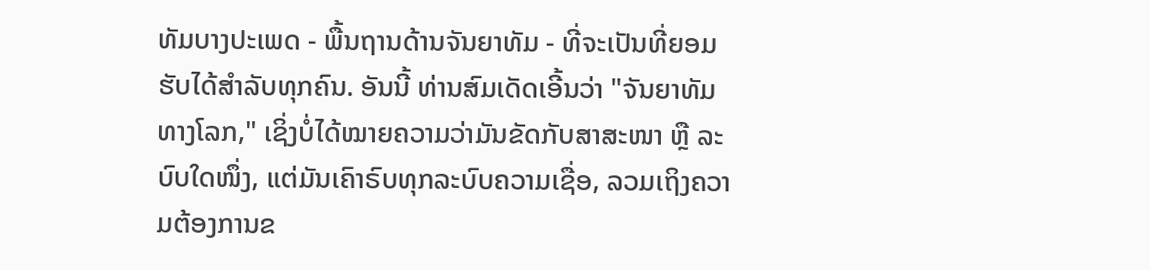ທັມບາງປະເພດ - ພື້ນຖານດ້ານຈັນຍາທັມ - ທີ່ຈະເປັນທີ່ຍອມຮັບໄດ້ສຳລັບທຸກຄົນ. ອັນນີ້ ທ່ານສົມເດັດເອີ້ນວ່າ "ຈັນຍາທັມທາງໂລກ," ເຊິ່ງບໍ່ໄດ້ໝາຍຄວາມວ່າມັນຂັດກັບສາສະໜາ ຫຼື ລະບົບໃດໜຶ່ງ, ແຕ່ມັນເຄົາຣົບທຸກລະບົບຄວາມເຊື່ອ, ລວມເຖິງຄວາມຕ້ອງການຂ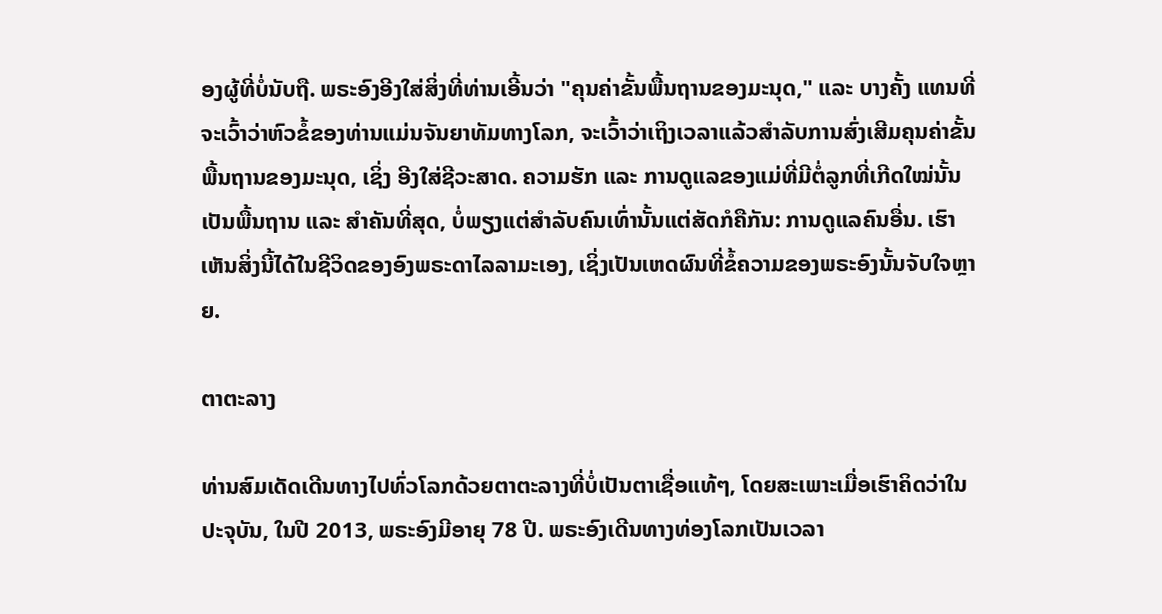ອງຜູ້ທີ່ບໍ່ນັບຖື. ພຣະອົງອີງໃສ່ສິ່ງທີ່ທ່ານເອີ້ນວ່າ "ຄຸນຄ່າຂັ້ນພື້ນຖານຂອງມະນຸດ," ແລະ ບາງຄັ້ງ ແທນທີ່ຈະເວົ້າວ່າຫົວຂໍ້ຂອງທ່ານແມ່ນຈັນຍາທັມທາງໂລກ, ຈະເວົ້າວ່າເຖິງເວລາແລ້ວສໍາລັບການສົ່ງເສີມຄຸນຄ່າຂັ້ນພື້ນຖານຂອງມະນຸດ, ເຊິ່ງ ອີງໃສ່ຊີວະສາດ. ຄວາມຮັກ ແລະ ການດູແລຂອງແມ່ທີ່ມີຕໍ່ລູກທີ່ເກີດໃໝ່ນັ້ນເປັນພື້ນຖານ ແລະ ສຳຄັນທີ່ສຸດ, ບໍ່ພຽງແຕ່ສຳລັບຄົນເທົ່ານັ້ນແຕ່ສັດກໍຄືກັນ: ການດູແລຄົນອື່ນ. ເຮົາເຫັນສິ່ງນີ້ໄດ້ໃນຊີວິດຂອງອົງພຣະດາໄລລາມະເອງ, ເຊິ່ງເປັນເຫດຜົນທີ່ຂໍ້ຄວາມຂອງພຣະອົງນັ້ນຈັບໃຈຫຼາຍ.

ຕາຕະລາງ

ທ່ານສົມເດັດເດີນທາງໄປທົ່ວໂລກດ້ວຍຕາຕະລາງທີ່ບໍ່ເປັນຕາເຊື່ອແທ້ໆ, ໂດຍສະເພາະເມື່ອເຮົາຄິດວ່າໃນປະຈຸບັນ, ໃນປີ 2013, ພຣະອົງມີອາຍຸ 78 ປີ. ພຣະອົງເດີນທາງທ່ອງໂລກເປັນເວລາ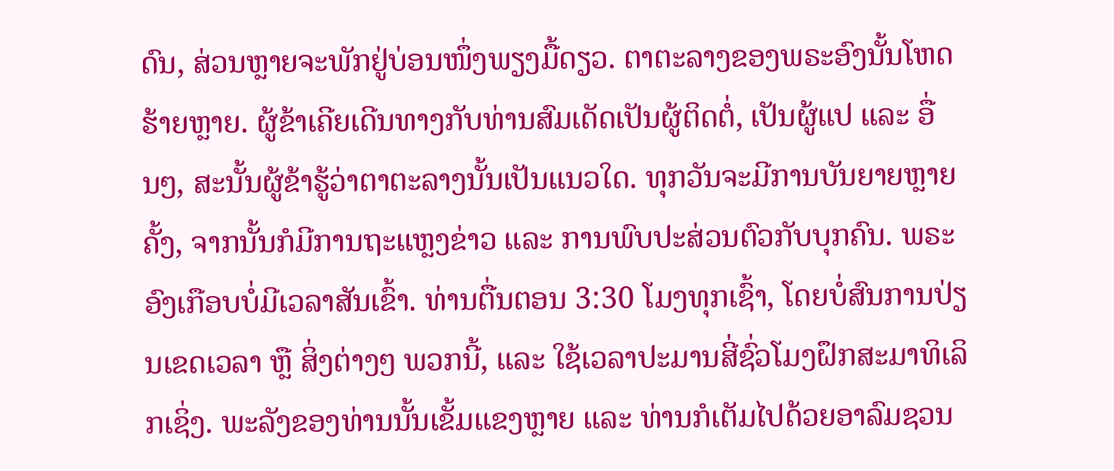ດົນ, ສ່ວນຫຼາຍຈະພັກຢູ່ບ່ອນໜຶ່ງພຽງມື້ດຽວ. ຕາຕະລາງຂອງພຣະອົງນັ້ນໂຫດຮ້າຍຫຼາຍ. ຜູ້ຂ້າເຄີຍເດີນທາງກັບທ່ານສົມເດັດເປັນຜູ້ຕິດຕໍ່, ເປັນຜູ້ແປ ແລະ ອື່ນໆ, ສະນັ້ນຜູ້ຂ້າຮູ້ວ່າຕາຕະລາງນັ້ນເປັນແນວໃດ. ທຸກວັນຈະມີການບັນຍາຍຫຼາຍຄັ້ງ, ຈາກນັ້ນກໍມີການຖະແຫຼງຂ່າວ ແລະ ການພົບປະສ່ວນຕົວກັບບຸກຄົນ. ພຣະອົງເກືອບບໍ່ມີເວລາສັນເຂົ້າ. ທ່ານຕື່ນຕອນ 3:30 ໂມງທຸກເຊົ້າ, ໂດຍບໍ່ສົນການປ່ຽນເຂດເວລາ ຫຼື ສິ່ງຕ່າງໆ ພວກນີ້, ແລະ ໃຊ້ເວລາປະມານສີ່ຊົ່ວໂມງຝຶກສະມາທິເລິກເຊິ່ງ. ພະລັງຂອງທ່ານນັ້ນເຂັ້ມແຂງຫຼາຍ ແລະ ທ່ານກໍເຕັມໄປດ້ວຍອາລົມຊວນ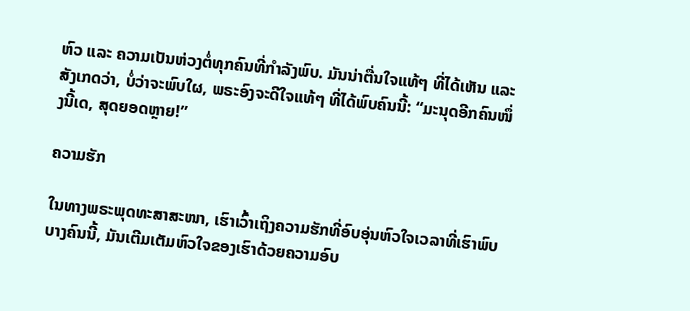ຫົວ ແລະ ຄວາມເປັນຫ່ວງຕໍ່ທຸກຄົນທີ່ກໍາລັງພົບ. ມັນນ່າຕື່ນໃຈແທ້ໆ ທີ່ໄດ້ເຫັນ ແລະ ສັງເກດວ່າ, ບໍ່ວ່າຈະພົບໃຜ, ພຣະອົງຈະດີໃຈແທ້ໆ ທີ່ໄດ້ພົບຄົນນີ້: “ມະນຸດອີກຄົນໜຶ່ງນີ້ເດ, ສຸດຍອດຫຼາຍ!”

ຄວາມຮັກ

ໃນທາງພຣະພຸດທະສາສະໜາ, ເຮົາເວົ້າເຖິງຄວາມຮັກທີ່ອົບອຸ່ນຫົວໃຈເວລາທີ່ເຮົາພົບບາງຄົນນີ້, ມັນເຕີມເຕັມຫົວໃຈຂອງເຮົາດ້ວຍຄວາມອົບ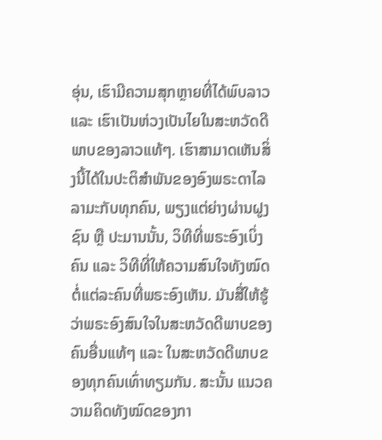ອຸ່ນ, ເຮົາມີຄວາມສຸກຫຼາຍທີ່ໄດ້ພົບລາວ ແລະ ເຮົາເປັນຫ່ວງເປັນໄຍໃນສະຫວັດດີພາບຂອງລາວແທ້ໆ. ເຮົາສາມາດເຫັນສິ່ງນີ້ໄດ້ໃນປະຕິສໍາພັນຂອງອົງພຣະດາໄລລາມະກັບທຸກຄົນ, ພຽງແຕ່ຍ່າງຜ່ານຝູງຊົນ ຫຼື ປະມານນັ້ນ, ວິທີທີ່ພຣະອົງເບິ່ງຄົນ ແລະ ວິທີທີ່ໃຫ້ຄວາມສົນໃຈທັງໝົດຕໍ່ແຕ່ລະຄົນທີ່ພຣະອົງເຫັນ. ມັນສື່ໃຫ້ຮູ້ວ່າພຣະອົງສົນໃຈໃນສະຫວັດດີພາບຂອງຄົນອື່ນແທ້ໆ ແລະ ໃນສະຫວັດດີພາບຂອງທຸກຄົນເທົ່າທຽມກັນ. ສະນັ້ນ ແນວຄວາມຄິດທັງໝົດຂອງກາ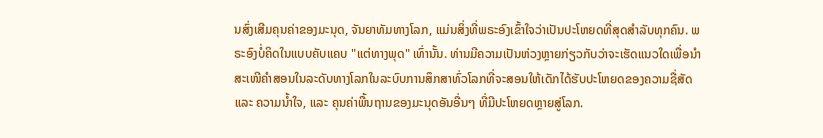ນສົ່ງເສີມຄຸນຄ່າຂອງມະນຸດ, ຈັນຍາທັມທາງໂລກ, ແມ່ນສິ່ງທີ່ພຣະອົງເຂົ້າໃຈວ່າເປັນປະໂຫຍດທີ່ສຸດສໍາລັບທຸກຄົນ. ພຣະອົງບໍ່ຄິດໃນແບບຄັບແຄບ "ແຕ່ທາງພຸດ" ເທົ່ານັ້ນ. ທ່ານມີຄວາມເປັນຫ່ວງຫຼາຍກ່ຽວກັບວ່າຈະເຮັດແນວໃດເພື່ອນໍາສະເໜີຄໍາສອນໃນລະດັບທາງໂລກໃນລະບົບການສຶກສາທົ່ວໂລກທີ່ຈະສອນໃຫ້ເດັກໄດ້ຮັບປະໂຫຍດຂອງຄວາມຊື່ສັດ ແລະ ຄວາມນ້ຳໃຈ, ແລະ ຄຸນຄ່າພື້ນຖານຂອງມະນຸດອັນອື່ນໆ ທີ່ມີປະໂຫຍດຫຼາຍສູ່ໂລກ.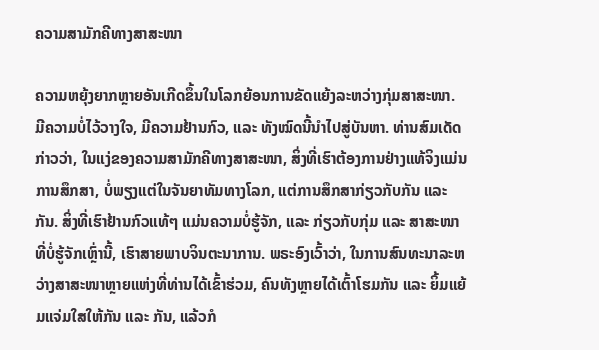ຄວາມສາມັກຄີທາງສາສະໜາ

ຄວາມຫຍຸ້ງຍາກຫຼາຍອັນເກີດຂຶ້ນໃນໂລກຍ້ອນການຂັດແຍ້ງລະຫວ່າງກຸ່ມສາສະໜາ. ມີຄວາມບໍ່ໄວ້ວາງໃຈ, ມີຄວາມຢ້ານກົວ, ແລະ ທັງໝົດນີ້ນໍາໄປສູ່ບັນຫາ. ທ່ານສົມເດັດກ່າວວ່າ, ໃນແງ່ຂອງຄວາມສາມັກຄີທາງສາສະໜາ, ສິ່ງທີ່ເຮົາຕ້ອງການຢ່າງແທ້ຈິງແມ່ນການສຶກສາ, ບໍ່ພຽງແຕ່ໃນຈັນຍາທັມທາງໂລກ, ແຕ່ການສຶກສາກ່ຽວກັບກັນ ແລະ ກັນ. ສິ່ງທີ່ເຮົາຢ້ານກົວແທ້ໆ ແມ່ນຄວາມບໍ່ຮູ້ຈັກ, ແລະ ກ່ຽວກັບກຸ່ມ ແລະ ສາສະໜາທີ່ບໍ່ຮູ້ຈັກເຫຼົ່ານີ້, ເຮົາສາຍພາບຈິນຕະນາການ. ພຣະອົງເວົ້າວ່າ, ໃນການສົນທະນາລະຫວ່າງສາສະໜາຫຼາຍແຫ່ງທີ່ທ່ານໄດ້ເຂົ້າຮ່ວມ, ຄົນທັງຫຼາຍໄດ້ເຕົ້າໂຮມກັນ ແລະ ຍິ້ມແຍ້ມແຈ່ມໃສໃຫ້ກັນ ແລະ ກັນ, ແລ້ວກໍ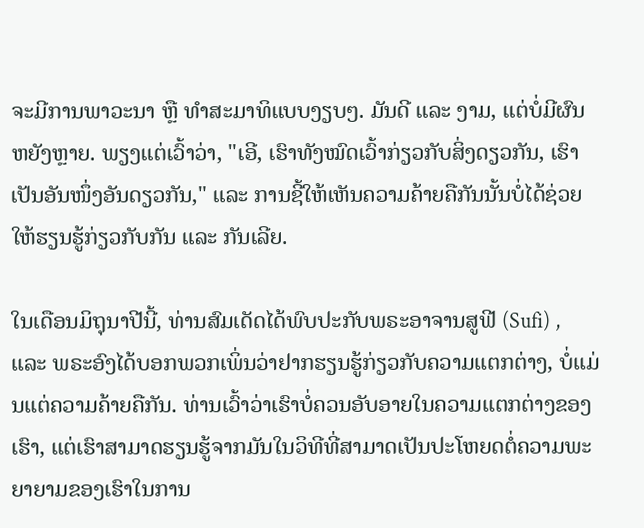ຈະມີການພາວະນາ ຫຼື ທຳສະມາທິແບບງຽບໆ. ມັນດີ ແລະ ງາມ, ແຕ່ບໍ່ມີຜົນຫຍັງຫຼາຍ. ພຽງແຕ່ເວົ້າວ່າ, "ເອີ, ເຮົາທັງໝົດເວົ້າກ່ຽວກັບສິ່ງດຽວກັນ, ເຮົາເປັນອັນໜຶ່ງອັນດຽວກັນ," ແລະ ການຊີ້ໃຫ້ເຫັນຄວາມຄ້າຍຄືກັນນັ້ນບໍ່ໄດ້ຊ່ວຍໃຫ້ຮຽນຮູ້ກ່ຽວກັບກັນ ແລະ ກັນເລີຍ.

ໃນເດືອນມິຖຸນາປີນີ້, ທ່ານສົມເດັດໄດ້ພົບປະກັບພຣະອາຈານສູຟີ (Sufi) , ແລະ ພຣະອົງໄດ້ບອກພວກເພິ່ນວ່າຢາກຮຽນຮູ້ກ່ຽວກັບຄວາມແຕກຕ່າງ, ບໍ່ແມ່ນແຕ່ຄວາມຄ້າຍຄືກັນ. ທ່ານເວົ້າວ່າເຮົາບໍ່ຄວນອັບອາຍໃນຄວາມແຕກຕ່າງຂອງເຮົາ, ແຕ່ເຮົາສາມາດຮຽນຮູ້ຈາກມັນໃນວິທີທີ່ສາມາດເປັນປະໂຫຍດຕໍ່ຄວາມພະຍາຍາມຂອງເຮົາໃນການ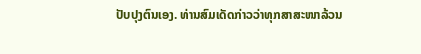ປັບປຸງຕົນເອງ. ທ່ານສົມເດັດກ່າວວ່າທຸກສາສະໜາລ້ວນ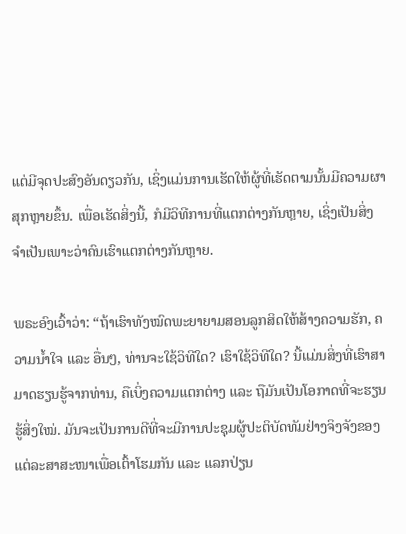ແຕ່ມີຈຸດປະສົງອັນດຽວກັນ, ເຊິ່ງແມ່ນການເຮັດໃຫ້ຜູ້ທີ່ເຮັດຕາມນັ້ນມີຄວາມຜາສຸກຫຼາຍຂຶ້ນ. ເພື່ອເຮັດສິ່ງນີ້, ກໍມີວິທີການທີ່ແຕກຕ່າງກັນຫຼາຍ, ເຊິ່ງເປັນສິ່ງຈໍາເປັນເພາະວ່າຄົນເຮົາແຕກຕ່າງກັນຫຼາຍ.

ພຣະອົງເວົ້າວ່າ: “ຖ້າເຮົາທັງໝົດພະຍາຍາມສອນລູກສິດໃຫ້ສ້າງຄວາມຮັກ, ຄວາມນ້ຳໃຈ ແລະ ອື່ນໆ, ທ່ານຈະໃຊ້ວິທີໃດ? ເຮົາໃຊ້ວິທີໃດ? ນີ້ແມ່ນສິ່ງທີ່ເຮົາສາມາດຮຽນຮູ້ຈາກທ່ານ, ຄືເບິ່ງຄວາມແຕກຕ່າງ ແລະ ຖືມັນເປັນໂອກາດທີ່ຈະຮຽນຮູ້ສິ່ງໃໝ່. ມັນຈະເປັນການດີທີ່ຈະມີການປະຊຸມຜູ້ປະຕິບັດທັມຢ່າງຈິງຈັງຂອງແຕ່ລະສາສະໜາເພື່ອເຕົ້າໂຮມກັນ ແລະ ແລກປ່ຽນ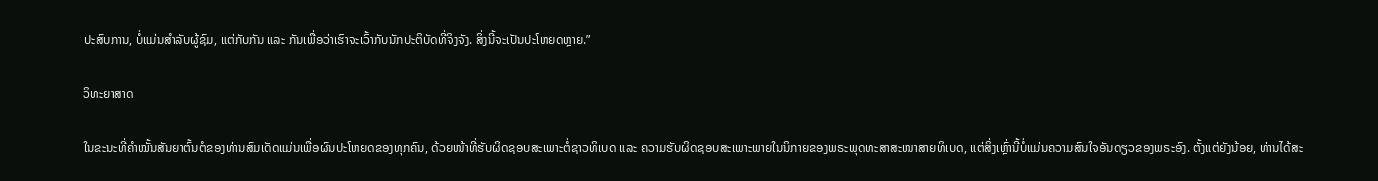ປະສົບການ, ບໍ່ແມ່ນສໍາລັບຜູ້ຊົມ, ແຕ່ກັບກັນ ແລະ ກັນເພື່ອວ່າເຮົາຈະເວົ້າກັບນັກປະຕິບັດທີ່ຈິງຈັງ. ສິ່ງນີ້ຈະເປັນປະໂຫຍດຫຼາຍ.”

ວິທະຍາສາດ

ໃນຂະນະທີ່ຄໍາໝັ້ນສັນຍາຕົ້ນຕໍຂອງທ່ານສົມເດັດແມ່ນເພື່ອຜົນປະໂຫຍດຂອງທຸກຄົນ, ດ້ວຍໜ້າທີ່ຮັບຜິດຊອບສະເພາະຕໍ່ຊາວທິເບດ ແລະ ຄວາມຮັບຜິດຊອບສະເພາະພາຍໃນນິກາຍຂອງພຣະພຸດທະສາສະໜາສາຍທິເບດ, ແຕ່ສິ່ງເຫຼົ່ານີ້ບໍ່ແມ່ນຄວາມສົນໃຈອັນດຽວຂອງພຣະອົງ. ຕັ້ງແຕ່ຍັງນ້ອຍ, ທ່ານໄດ້ສະ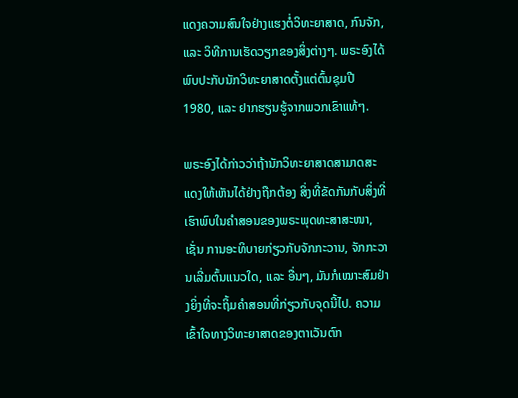ແດງຄວາມສົນໃຈຢ່າງແຮງຕໍ່ວິທະຍາສາດ, ກົນຈັກ, ແລະ ວິທີການເຮັດວຽກຂອງສິ່ງຕ່າງໆ. ພຣະອົງໄດ້ພົບປະກັບນັກວິທະຍາສາດຕັ້ງແຕ່ຕົ້ນຊຸມປີ 1980, ແລະ ຢາກຮຽນຮູ້ຈາກພວກເຂົາແທ້ໆ.

ພຣະອົງໄດ້ກ່າວວ່າຖ້ານັກວິທະຍາສາດສາມາດສະແດງໃຫ້ເຫັນໄດ້ຢ່າງຖືກຕ້ອງ ສິ່ງທີ່ຂັດກັນກັບສິ່ງທີ່ເຮົາພົບໃນຄໍາສອນຂອງພຣະພຸດທະສາສະໜາ, ເຊັ່ນ ການອະທິບາຍກ່ຽວກັບຈັກກະວານ, ຈັກກະວານເລີ່ມຕົ້ນແນວໃດ, ແລະ ອື່ນໆ, ມັນກໍເໝາະສົມຢ່າງຍິ່ງທີ່ຈະຖິ້ມຄໍາສອນທີ່ກ່ຽວກັບຈຸດນີ້ໄປ. ຄວາມເຂົ້າໃຈທາງວິທະຍາສາດຂອງຕາເວັນຕົກ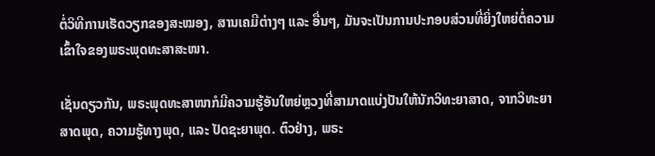ຕໍ່ວິທີການເຮັດວຽກຂອງສະໝອງ, ສານເຄມີຕ່າງໆ ແລະ ອື່ນໆ, ມັນຈະເປັນການປະກອບສ່ວນທີ່ຍິ່ງໃຫຍ່ຕໍ່ຄວາມເຂົ້າໃຈຂອງພຣະພຸດທະສາສະໜາ.

ເຊັ່ນດຽວກັນ, ພຣະພຸດທະສາໜາກໍມີຄວາມຮູ້ອັນໃຫຍ່ຫຼວງທີ່ສາມາດແບ່ງປັນໃຫ້ນັກວິທະຍາສາດ, ຈາກວິທະຍາສາດພຸດ, ຄວາມຮູ້ທາງພຸດ, ແລະ ປັດຊະຍາພຸດ. ຕົວຢ່າງ, ພຣະ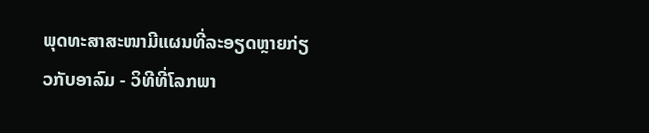ພຸດທະສາສະໜາມີແຜນທີ່ລະອຽດຫຼາຍກ່ຽວກັບອາລົມ - ວິທີທີ່ໂລກພາ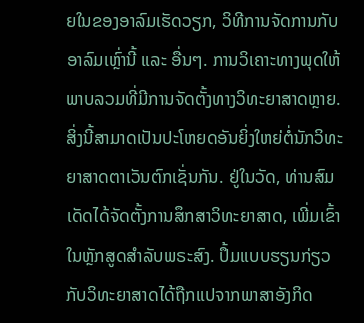ຍໃນຂອງອາລົມເຮັດວຽກ, ວິທີການຈັດການກັບອາລົມເຫຼົ່ານີ້ ແລະ ອື່ນໆ. ການວິເຄາະທາງພຸດໃຫ້ພາບລວມທີ່ມີການຈັດຕັ້ງທາງວິທະຍາສາດຫຼາຍ. ສິ່ງນີ້ສາມາດເປັນປະໂຫຍດອັນຍິ່ງໃຫຍ່ຕໍ່ນັກວິທະຍາສາດຕາເວັນຕົກເຊັ່ນກັນ. ຢູ່ໃນວັດ, ທ່ານສົມເດັດໄດ້ຈັດຕັ້ງການສຶກສາວິທະຍາສາດ, ເພີ່ມເຂົ້າໃນຫຼັກສູດສໍາລັບພຣະສົງ. ປຶ້ມແບບຮຽນກ່ຽວກັບວິທະຍາສາດໄດ້ຖືກແປຈາກພາສາອັງກິດ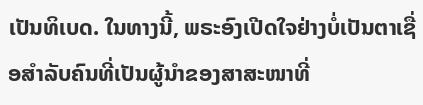ເປັນທິເບດ. ໃນທາງນີ້, ພຣະອົງເປີດໃຈຢ່າງບໍ່ເປັນຕາເຊື່ອສໍາລັບຄົນທີ່ເປັນຜູ້ນໍາຂອງສາສະໜາທີ່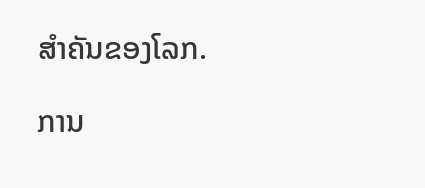ສຳຄັນຂອງໂລກ.

ການ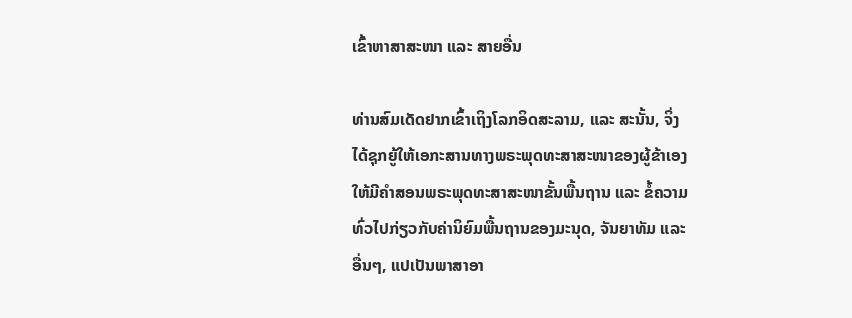ເຂົ້າຫາສາສະໜາ ແລະ ສາຍອື່ນ

ທ່ານສົມເດັດຢາກເຂົ້າເຖິງໂລກອິດສະລາມ, ແລະ ສະນັ້ນ, ຈິ່ງໄດ້ຊຸກຍູ້ໃຫ້ເອກະສານທາງພຣະພຸດທະສາສະໜາຂອງຜູ້ຂ້າເອງໃຫ້ມີຄໍາສອນພຣະພຸດທະສາສະໜາຂັ້ນພື້ນຖານ ແລະ ຂໍ້ຄວາມທົ່ວໄປກ່ຽວກັບຄ່ານິຍົມພື້ນຖານຂອງມະນຸດ, ຈັນຍາທັມ ແລະ ອື່ນໆ, ແປເປັນພາສາອາ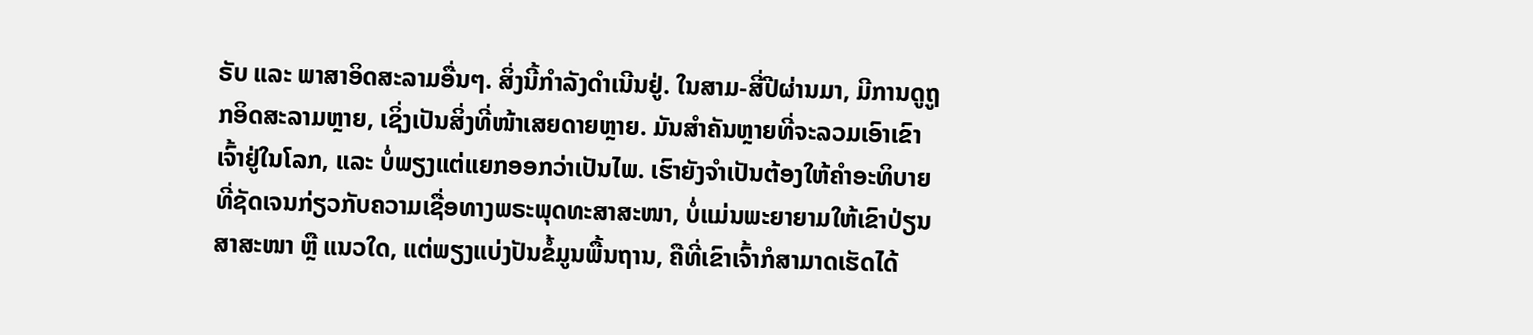ຣັບ ແລະ ພາສາອິດສະລາມອື່ນໆ. ສິ່ງນີ້ກຳລັງດຳເນີນຢູ່. ໃນສາມ-ສີ່ປີຜ່ານມາ, ມີການດູຖູກອິດສະລາມຫຼາຍ, ເຊິ່ງເປັນສິ່ງທີ່ໜ້າເສຍດາຍຫຼາຍ. ມັນສໍາຄັນຫຼາຍທີ່ຈະລວມເອົາເຂົາເຈົ້າຢູ່ໃນໂລກ, ແລະ ບໍ່ພຽງແຕ່ແຍກອອກວ່າເປັນໄພ. ເຮົາຍັງຈໍາເປັນຕ້ອງໃຫ້ຄໍາອະທິບາຍທີ່ຊັດເຈນກ່ຽວກັບຄວາມເຊື່ອທາງພຣະພຸດທະສາສະໜາ, ບໍ່ແມ່ນພະຍາຍາມໃຫ້ເຂົາປ່ຽນສາສະໜາ ຫຼື ແນວໃດ, ແຕ່ພຽງແບ່ງປັນຂໍ້ມູນພື້ນຖານ, ຄືທີ່ເຂົາເຈົ້າກໍສາມາດເຮັດໄດ້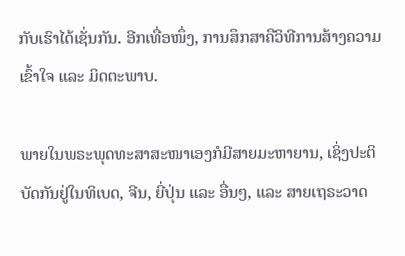ກັບເຮົາໄດ້ເຊັ່ນກັນ. ອີກເທື່ອໜຶ່ງ, ການສຶກສາຄືວິທີການສ້າງຄວາມເຂົ້າໃຈ ແລະ ມິດຕະພາບ.

ພາຍໃນພຣະພຸດທະສາສະໜາເອງກໍມີສາຍມະຫາຍານ, ເຊິ່ງປະຕິບັດກັນຢູ່ໃນທິເບດ, ຈີນ, ຍີ່ປຸ່ນ ແລະ ອື່ນໆ, ແລະ ສາຍເຖຣະວາດ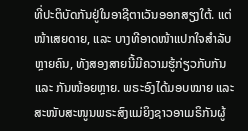ທີ່ປະຕິບັດກັນຢູ່ໃນອາຊີຕາເວັນອອກສຽງໃຕ້. ແຕ່ໜ້າເສຍດາຍ, ແລະ ບາງທີອາດໜ້າແປກໃຈສໍາລັບຫຼາຍຄົນ, ທັງສອງສາຍນີ້ມີຄວາມຮູ້ກ່ຽວກັບກັນ ແລະ ກັນໜ້ອຍຫຼາຍ. ພຣະອົງໄດ້ມອບໝາຍ ແລະ ສະໜັບສະໜູນພຣະສົງແມ່ຍິງຊາວອາເມຣິກັນຜູ້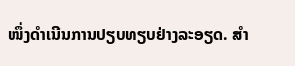ໜຶ່ງດຳເນີນການປຽບທຽບຢ່າງລະອຽດ. ສໍາ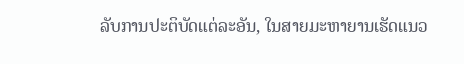ລັບການປະຕິບັດແຕ່ລະອັນ, ໃນສາຍມະຫາຍານເຮັດແນວ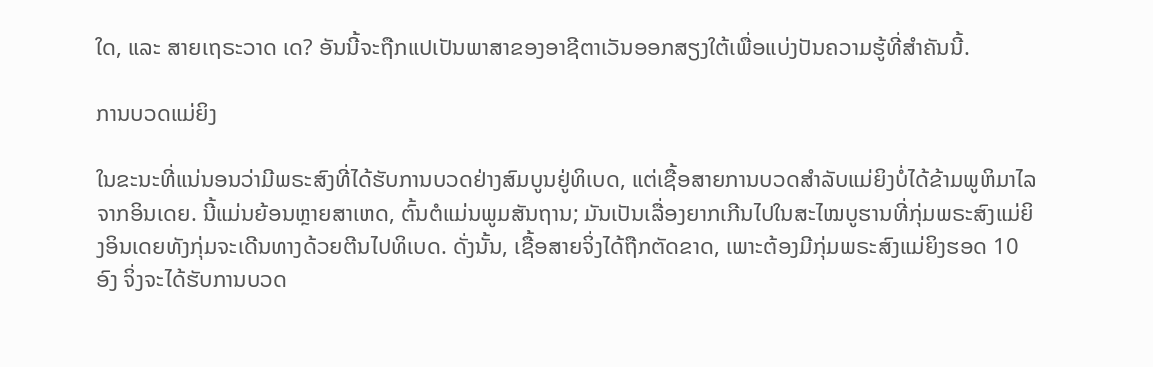ໃດ, ແລະ ສາຍເຖຣະວາດ ເດ? ອັນນີ້ຈະຖືກແປເປັນພາສາຂອງອາຊີຕາເວັນອອກສຽງໃຕ້ເພື່ອແບ່ງປັນຄວາມຮູ້ທີ່ສໍາຄັນນີ້.

ການບວດແມ່ຍິງ

ໃນຂະນະທີ່ແນ່ນອນວ່າມີພຣະສົງທີ່ໄດ້ຮັບການບວດຢ່າງສົມບູນຢູ່ທິເບດ, ແຕ່ເຊື້ອສາຍການບວດສໍາລັບແມ່ຍິງບໍ່ໄດ້ຂ້າມພູຫິມາໄລຈາກອິນເດຍ. ນີ້ແມ່ນຍ້ອນຫຼາຍສາເຫດ, ຕົ້ນຕໍແມ່ນພູມສັນຖານ; ມັນເປັນເລື່ອງຍາກເກີນໄປໃນສະໄໝບູຮານທີ່ກຸ່ມພຣະສົງແມ່ຍິງອິນເດຍທັງກຸ່ມຈະເດີນທາງດ້ວຍຕີນໄປທິເບດ. ດັ່ງນັ້ນ, ເຊື້ອສາຍຈິ່ງໄດ້ຖືກຕັດຂາດ, ເພາະຕ້ອງມີກຸ່ມພຣະສົງແມ່ຍິງຮອດ 10 ອົງ ຈິ່ງຈະໄດ້ຮັບການບວດ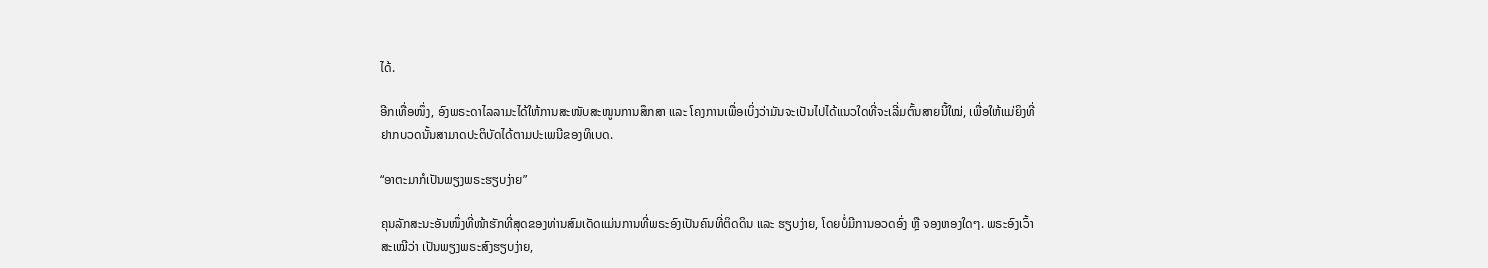ໄດ້.

ອີກເທື່ອໜຶ່ງ, ອົງພຣະດາໄລລາມະໄດ້ໃຫ້ການສະໜັບສະໜູນການສຶກສາ ແລະ ໂຄງການເພື່ອເບິ່ງວ່າມັນຈະເປັນໄປໄດ້ແນວໃດທີ່ຈະເລີ່ມຕົ້ນສາຍນີ້ໃໝ່, ເພື່ອໃຫ້ແມ່ຍິງທີ່ຢາກບວດນັ້ນສາມາດປະຕິບັດໄດ້ຕາມປະເພນີຂອງທິເບດ.

“ອາຕະມາກໍເປັນພຽງພຣະຮຽບງ່າຍ”

ຄຸນລັກສະນະອັນໜຶ່ງທີ່ໜ້າຮັກທີ່ສຸດຂອງທ່ານສົມເດັດແມ່ນການທີ່ພຣະອົງເປັນຄົນທີ່ຕິດດິນ ແລະ ຮຽບງ່າຍ, ໂດຍບໍ່ມີການອວດອົ່ງ ຫຼື ຈອງຫອງໃດໆ. ພຣະອົງເວົ້າສະເໝີວ່າ ເປັນພຽງພຣະສົງຮຽບງ່າຍ,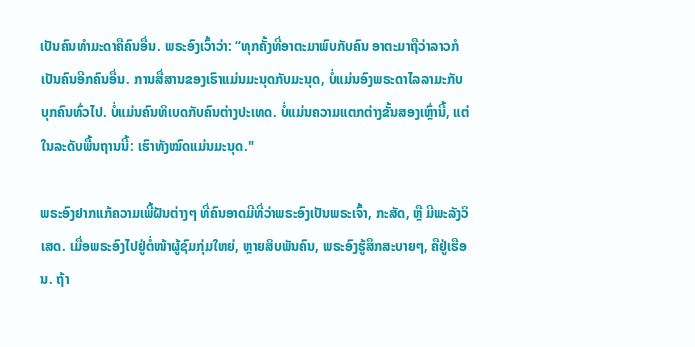ເປັນຄົນທຳມະດາຄືຄົນອື່ນ. ພຣະອົງເວົ້າວ່າ: “ທຸກຄັ້ງທີ່ອາຕະມາພົບກັບຄົນ ອາຕະມາຖືວ່າລາວກໍເປັນຄົນອີກຄົນອື່ນ. ການສື່ສານຂອງເຮົາແມ່ນມະນຸດກັບມະນຸດ, ບໍ່ແມ່ນອົງພຣະດາໄລລາມະກັບບຸກຄົນທົ່ວໄປ. ບໍ່ແມ່ນຄົນທິເບດກັບຄົນຕ່າງປະເທດ. ບໍ່ແມ່ນຄວາມແຕກຕ່າງຂັ້ນສອງເຫຼົ່ານີ້, ແຕ່ໃນລະດັບພື້ນຖານນີ້: ເຮົາທັງໝົດແມ່ນມະນຸດ."

ພຣະອົງຢາກແກ້ຄວາມເພີ້ຝັນຕ່າງໆ ທີ່ຄົນອາດມີທີ່ວ່າພຣະອົງເປັນພຣະເຈົ້າ, ກະສັດ, ຫຼື ມີພະລັງວິເສດ. ເມື່ອພຣະອົງໄປຢູ່ຕໍ່ໜ້າຜູ້ຊົມກຸ່ມໃຫຍ່, ຫຼາຍສິບພັນຄົນ, ພຣະອົງຮູ້ສຶກສະບາຍໆ, ຄືຢູ່ເຮືອນ. ຖ້າ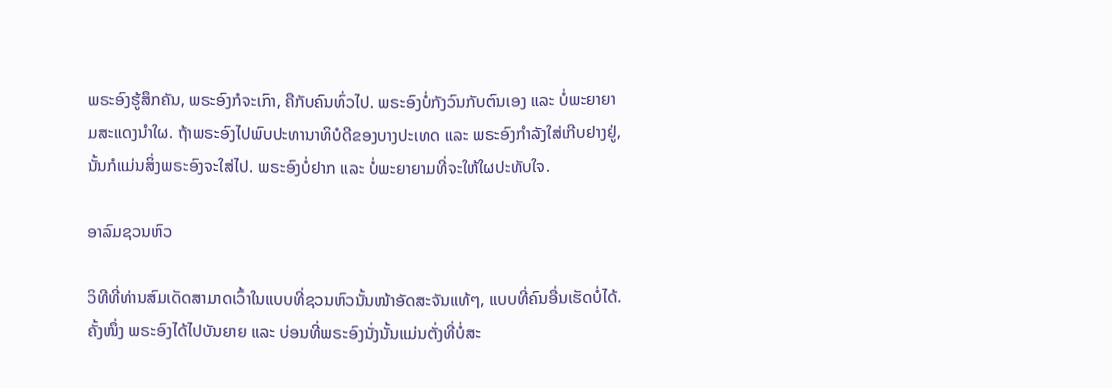ພຣະອົງຮູ້ສຶກຄັນ, ພຣະອົງກໍຈະເກົາ, ຄືກັບຄົນທົ່ວໄປ. ພຣະອົງບໍ່ກັງວົນກັບຕົນເອງ ແລະ ບໍ່ພະຍາຍາມສະແດງນຳໃຜ. ຖ້າພຣະອົງໄປພົບປະທານາທິບໍດີຂອງບາງປະເທດ ແລະ ພຣະອົງກຳລັງໃສ່ເກີບຢາງຢູ່, ນັ້ນກໍແມ່ນສິ່ງພຣະອົງຈະໃສ່ໄປ. ພຣະອົງບໍ່ຢາກ ແລະ ບໍ່ພະຍາຍາມທີ່ຈະໃຫ້ໃຜປະທັບໃຈ.

ອາລົມຊວນຫົວ

ວິທີທີ່ທ່ານສົມເດັດສາມາດເວົ້າໃນແບບທີ່ຊວນຫົວນັ້ນໜ້າອັດສະຈັນແທ້ໆ, ແບບທີ່ຄົນອື່ນເຮັດບໍ່ໄດ້. ຄັ້ງໜຶ່ງ ພຣະອົງໄດ້ໄປບັນຍາຍ ແລະ ບ່ອນທີ່ພຣະອົງນັ່ງນັ້ນແມ່ນຕັ່ງທີ່ບໍ່ສະ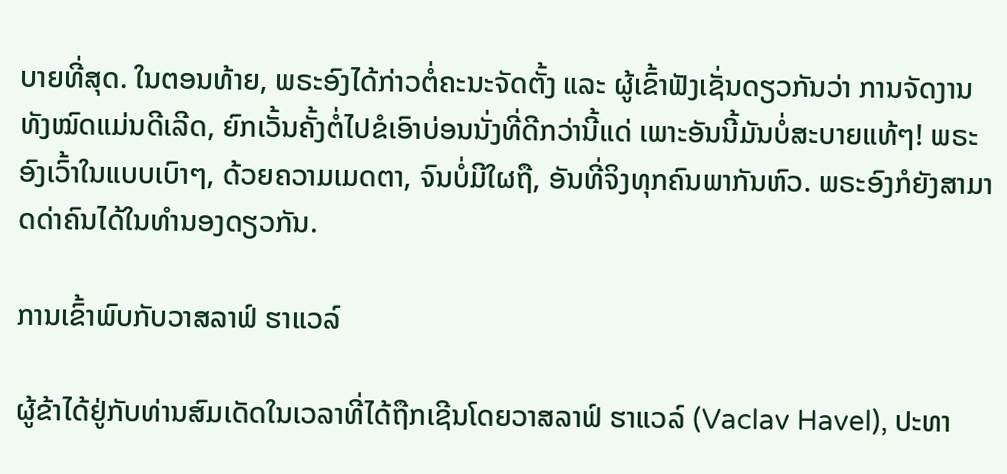ບາຍທີ່ສຸດ. ໃນຕອນທ້າຍ, ພຣະອົງໄດ້ກ່າວຕໍ່ຄະນະຈັດຕັ້ງ ແລະ ຜູ້ເຂົ້າຟັງເຊັ່ນດຽວກັນວ່າ ການຈັດງານທັງໝົດແມ່ນດີເລີດ, ຍົກເວັ້ນຄັ້ງຕໍ່ໄປຂໍເອົາບ່ອນນັ່ງທີ່ດີກວ່ານີ້ແດ່ ເພາະອັນນີ້ມັນບໍ່ສະບາຍແທ້ໆ! ພຣະອົງເວົ້າໃນແບບເບົາໆ, ດ້ວຍຄວາມເມດຕາ, ຈົນບໍ່ມີໃຜຖື, ອັນທີ່ຈິງທຸກຄົນພາກັນຫົວ. ພຣະອົງກໍຍັງສາມາດດ່າຄົນໄດ້ໃນທຳນອງດຽວກັນ.

ການເຂົ້າພົບກັບວາສລາຟ໌ ຮາແວລ໌

ຜູ້ຂ້າໄດ້ຢູ່ກັບທ່ານສົມເດັດໃນເວລາທີ່ໄດ້ຖືກເຊີນໂດຍວາສລາຟ໌ ຮາແວລ໌ (Vaclav Havel), ປະທາ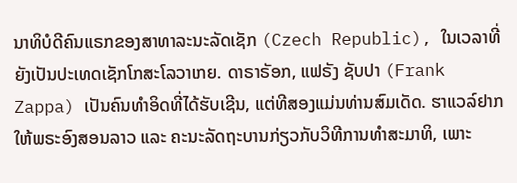ນາທິບໍດີຄົນແຣກຂອງສາທາລະນະລັດເຊັກ (Czech Republic), ໃນເວລາທີ່ຍັງເປັນປະເທດເຊັກໂກສະໂລວາເກຍ. ດາຣາຣັອກ, ແຟຣັງ ຊັບປາ (Frank Zappa) ເປັນຄົນທໍາອິດທີ່ໄດ້ຮັບເຊີນ, ແຕ່ທີສອງແມ່ນທ່ານສົມເດັດ. ຮາແວລ໌ຢາກໃຫ້ພຣະອົງສອນລາວ ແລະ ຄະນະລັດຖະບານກ່ຽວກັບວິທີການທຳສະມາທິ, ເພາະ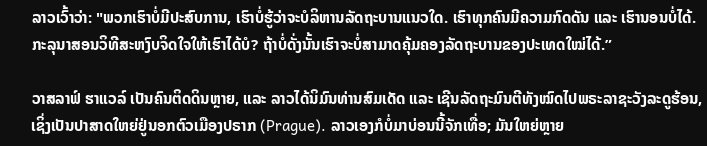ລາວເວົ້າວ່າ: "ພວກເຮົາບໍ່ມີປະສົບການ, ເຮົາບໍ່ຮູ້ວ່າຈະບໍລິຫານລັດຖະບານແນວໃດ. ເຮົາທຸກຄົນມີຄວາມກົດດັນ ແລະ ເຮົານອນບໍ່ໄດ້. ກະລຸນາສອນວິທີສະຫງົບຈິດໃຈໃຫ້ເຮົາໄດ້ບໍ? ຖ້າບໍ່ດັ່ງນັ້ນເຮົາຈະບໍ່ສາມາດຄຸ້ມຄອງລັດຖະບານຂອງປະເທດໃໝ່ໄດ້.”

ວາສລາຟ໌ ຮາແວລ໌ ເປັນຄົນຕິດດິນຫຼາຍ, ແລະ ລາວໄດ້ນິມົນທ່ານສົມເດັດ ແລະ ເຊີນລັດຖະມົນຕີທັງໝົດໄປພຣະລາຊະວັງລະດູຮ້ອນ, ເຊິ່ງເປັນປາສາດໃຫຍ່ຢູ່ນອກຕົວເມືອງປຣາກ (Prague). ລາວເອງກໍບໍ່ມາບ່ອນນີ້ຈັກເທື່ອ; ມັນໃຫຍ່ຫຼາຍ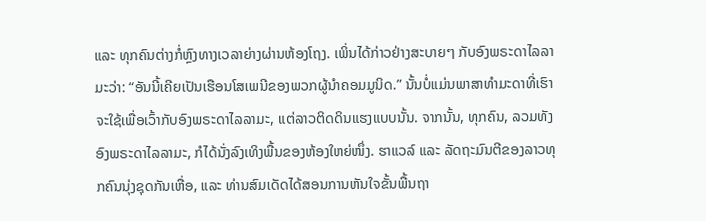ແລະ ທຸກຄົນຕ່າງກໍ່ຫຼົງທາງເວລາຍ່າງຜ່ານຫ້ອງໂຖງ. ເພິ່ນໄດ້ກ່າວຢ່າງສະບາຍໆ ກັບອົງພຣະດາໄລລາມະວ່າ: “ອັນນີ້ເຄີຍເປັນເຮືອນໂສເພນີຂອງພວກຜູ້ນຳຄອມມູນິດ.” ນັ້ນບໍ່ແມ່ນພາສາທຳມະດາທີ່ເຮົາຈະໃຊ້ເພື່ອເວົ້າກັບອົງພຣະດາໄລລາມະ, ແຕ່ລາວຕິດດິນແຮງແບບນັ້ນ. ຈາກນັ້ນ, ທຸກຄົນ, ລວມທັງອົງພຣະດາໄລລາມະ, ກໍໄດ້ນັ່ງລົງເທິງພື້ນຂອງຫ້ອງໃຫຍ່ໜຶ່ງ. ຮາແວລ໌ ແລະ ລັດຖະມົນຕີຂອງລາວທຸກຄົນນຸ່ງຊຸດກັນເຫື່ອ, ແລະ ທ່ານສົມເດັດໄດ້ສອນການຫັນໃຈຂັ້ນພື້ນຖາ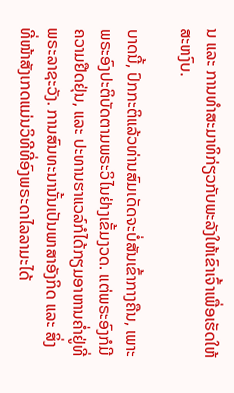ນ ແລະ ການທຳສະມາທິກ່ຽວກັບພະລັງໃຫ້ເຂົາເຈົ້າເພື່ອເຮັດໃຫ້ສະຫງົບ.

ບາດນີ້, ປົກກະຕິແລ້ວທ່ານສົມເດັດຈະບໍ່ສັນເຂົ້າກາງຄືນ, ເພາະພຣະອົງປະຕິບັດຕາມພຣະວິໄນຢ່າງເຂັ້ມງວດ. ແຕ່ພຣະອົງກໍມີຄວາມຢືດຢຸ່ນ, ແລະ ປະທານຮາແວລ໌ກໍໄດ້ກຽມອາຫານຄ່ຳຢູ່ທີ່ພຣະລາຊະວັງ. ການສົນທະນານັ້ນເປັນພາສາອັງກິດ ແລະ ສິ່ງທີ່ໜ້າສັງເກດແມ່ນວິທີທີ່ອົງພຣະດາໄລລາມະໄດ້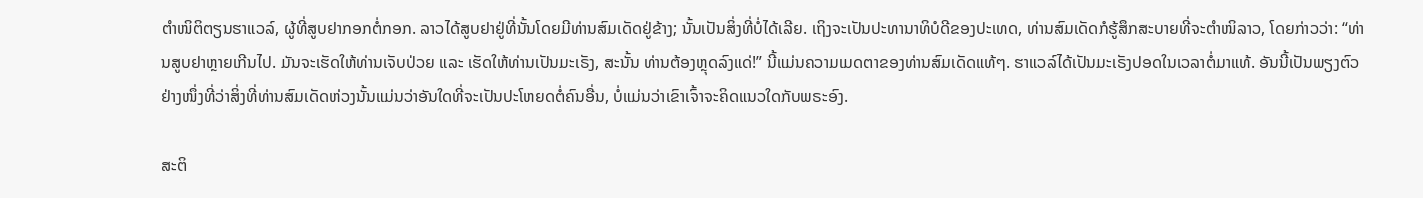ຕຳໜິຕິຕຽນຮາແວລ໌, ຜູ້ທີ່ສູບຢາກອກຕໍ່ກອກ. ລາວໄດ້ສູບຢາຢູ່ທີ່ນັ້ນໂດຍມີທ່ານສົມເດັດຢູ່ຂ້າງ; ນັ້ນເປັນສິ່ງທີ່ບໍ່ໄດ້ເລີຍ. ເຖິງຈະເປັນປະທານາທິບໍດີຂອງປະເທດ, ທ່ານສົມເດັດກໍຮູ້ສຶກສະບາຍທີ່ຈະຕຳໜິລາວ, ໂດຍກ່າວວ່າ: “ທ່ານສູບຢາຫຼາຍເກີນໄປ. ມັນຈະເຮັດໃຫ້ທ່ານເຈັບປ່ວຍ ແລະ ເຮັດໃຫ້ທ່ານເປັນມະເຣັງ, ສະນັ້ນ ທ່ານຕ້ອງຫຼຸດລົງແດ່!” ນີ້ແມ່ນຄວາມເມດຕາຂອງທ່ານສົມເດັດແທ້ໆ. ຮາແວລ໌ໄດ້ເປັນມະເຣັງປອດໃນເວລາຕໍ່ມາແທ້. ອັນນີ້ເປັນພຽງຕົວຢ່າງໜຶ່ງທີ່ວ່າສິ່ງທີ່ທ່ານສົມເດັດຫ່ວງນັ້ນແມ່ນວ່າອັນໃດທີ່ຈະເປັນປະໂຫຍດຕໍ່ຄົນອື່ນ, ບໍ່ແມ່ນວ່າເຂົາເຈົ້າຈະຄິດແນວໃດກັບພຣະອົງ.

ສະຕິ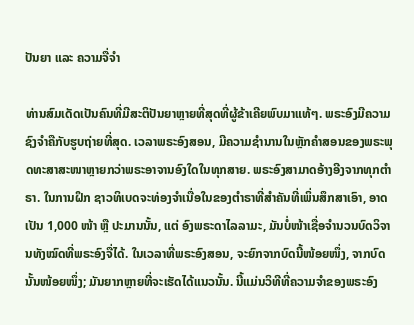ປັນຍາ ແລະ ຄວາມຈື່ຈຳ

ທ່ານສົມເດັດເປັນຄົນທີ່ມີສະຕິປັນຍາຫຼາຍທີ່ສຸດທີ່ຜູ້ຂ້າເຄີຍພົບມາແທ້ໆ. ພຣະອົງມີຄວາມຊົງຈໍາຄືກັບຮູບຖ່າຍທີ່ສຸດ. ເວລາພຣະອົງສອນ, ມີຄວາມຊໍານານໃນຫຼັກຄໍາສອນຂອງພຣະພຸດທະສາສະໜາຫຼາຍກວ່າພຣະອາຈານອົງໃດໃນທຸກສາຍ. ພຣະອົງສາມາດອ້າງອີງຈາກທຸກຕຳຣາ. ໃນການຝຶກ ຊາວທິເບດຈະທ່ອງຈໍາເນື່ອໃນຂອງຕຳຣາທີ່ສໍາຄັນທີ່ເພິ່ນສຶກສາເອົາ, ອາດເປັນ 1,000 ໜ້າ ຫຼື ປະມານນັ້ນ, ແຕ່ ອົງພຣະດາໄລລາມະ, ມັນບໍ່ໜ້າເຊື່ອຈຳນວນບົດວິຈານທັງໝົດທີ່ພຣະອົງຈື່ໄດ້. ໃນເວລາທີ່ພຣະອົງສອນ, ຈະຍົກຈາກບົດນີ້ໜ້ອຍໜຶ່ງ, ຈາກບົດນັ້ນໜ້ອຍໜຶ່ງ; ມັນຍາກຫຼາຍທີ່ຈະເຮັດໄດ້ແນວນັ້ນ. ນີ້ແມ່ນວິທີທີ່ຄວາມຈໍາຂອງພຣະອົງ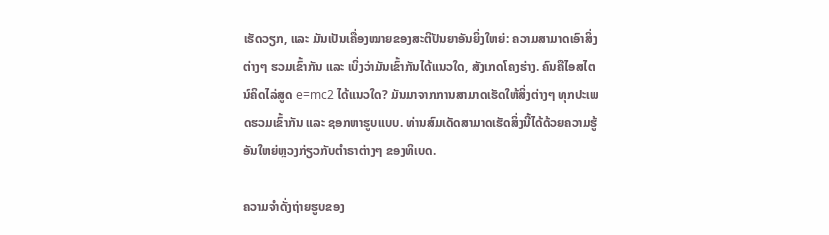ເຮັດວຽກ, ແລະ ມັນເປັນເຄື່ອງໝາຍຂອງສະຕິປັນຍາອັນຍິ່ງໃຫຍ່: ຄວາມສາມາດເອົາສິ່ງຕ່າງໆ ຮວມເຂົ້າກັນ ແລະ ເບິ່ງວ່າມັນເຂົ້າກັນໄດ້ແນວໃດ, ສັງເກດໂຄງຮ່າງ. ຄົນຄືໄອສໄຕນ໌ຄິດໄລ່ສູດ e=mc2 ໄດ້ແນວໃດ? ມັນມາຈາກການສາມາດເຮັດໃຫ້ສິ່ງຕ່າງໆ ທຸກປະເພດຮວມເຂົ້າກັນ ແລະ ຊອກຫາຮູບແບບ. ທ່ານສົມເດັດສາມາດເຮັດສິ່ງນີ້ໄດ້ດ້ວຍຄວາມຮູ້ອັນໃຫຍ່ຫຼວງກ່ຽວກັບຕຳຣາຕ່າງໆ ຂອງທິເບດ.

ຄວາມຈໍາດັ່ງຖ່າຍຮູບຂອງ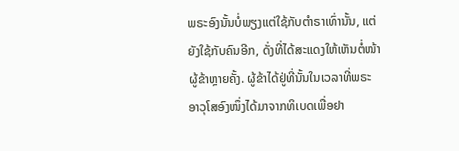ພຣະອົງນັ້ນບໍ່ພຽງແຕ່ໃຊ້ກັບຕຳຣາເທົ່ານັ້ນ, ແຕ່ຍັງໃຊ້ກັບຄົນອີກ, ດັ່ງທີ່ໄດ້ສະແດງໃຫ້ເຫັນຕໍ່ໜ້າຜູ້ຂ້າຫຼາຍຄັ້ງ. ຜູ້ຂ້າໄດ້ຢູ່ທີ່ນັ້ນໃນເວລາທີ່ພຣະອາວຸໂສອົງໜຶ່ງໄດ້ມາຈາກທິເບດເພື່ອຢາ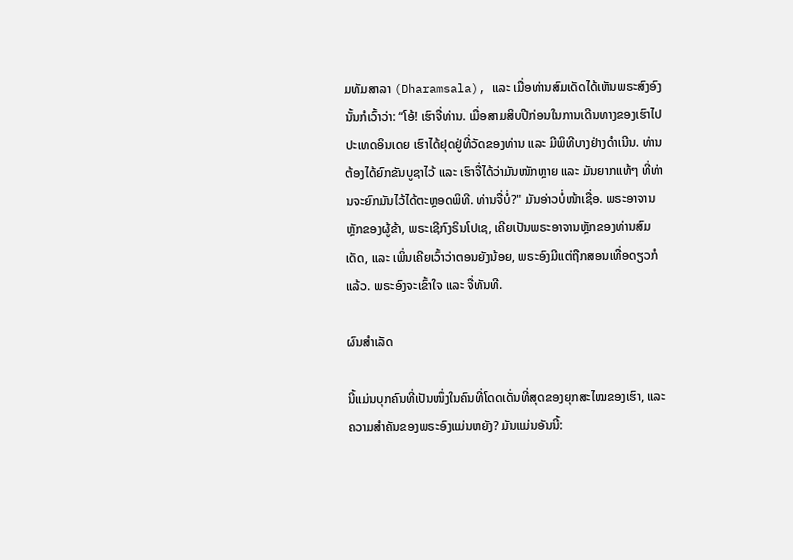ມທັມສາລາ (Dharamsala), ແລະ ເມື່ອທ່ານສົມເດັດໄດ້ເຫັນພຣະສົງອົງນັ້ນກໍເວົ້າວ່າ: “ໂອ້! ເຮົາຈື່ທ່ານ. ເມື່ອສາມສິບປີກ່ອນໃນການເດີນທາງຂອງເຮົາໄປປະເທດອິນເດຍ ເຮົາໄດ້ຢຸດຢູ່ທີ່ວັດຂອງທ່ານ ແລະ ມີພິທີບາງຢ່າງດຳເນີນ. ທ່ານຕ້ອງໄດ້ຍົກຂັນບູຊາໄວ້ ແລະ ເຮົາຈື່ໄດ້ວ່າມັນໜັກຫຼາຍ ແລະ ມັນຍາກແທ້ໆ ທີ່ທ່ານຈະຍົກມັນໄວ້ໄດ້ຕະຫຼອດພິທີ. ທ່ານຈື່ບໍ່?" ມັນອ່າວບໍ່ໜ້າເຊື່ອ. ພຣະອາຈານຫຼັກຂອງຜູ້ຂ້າ, ພຣະເຊີກົງຣິນໂປເຊ, ເຄີຍເປັນພຣະອາຈານຫຼັກຂອງທ່ານສົມເດັດ, ແລະ ເພິ່ນເຄີຍເວົ້າວ່າຕອນຍັງນ້ອຍ, ພຣະອົງມີແຕ່ຖືກສອນເທື່ອດຽວກໍແລ້ວ. ພຣະອົງຈະເຂົ້າໃຈ ແລະ ຈື່ທັນທີ.

ຜົນສຳເລັດ

ນີ້ແມ່ນບຸກຄົນທີ່ເປັນໜຶ່ງໃນຄົນທີ່ໂດດເດັ່ນທີ່ສຸດຂອງຍຸກສະໄໝຂອງເຮົາ, ແລະ ຄວາມສຳຄັນຂອງພຣະອົງແມ່ນຫຍັງ? ມັນແມ່ນອັນນີ້: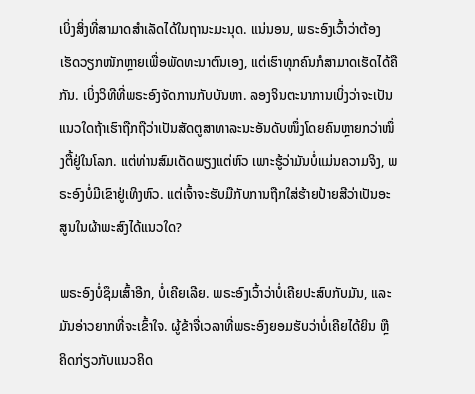ເບິ່ງສິ່ງທີ່ສາມາດສໍາເລັດໄດ້ໃນຖານະມະນຸດ. ແນ່ນອນ, ພຣະອົງເວົ້າວ່າຕ້ອງເຮັດວຽກໜັກຫຼາຍເພື່ອພັດທະນາຕົນເອງ, ແຕ່ເຮົາທຸກຄົນກໍສາມາດເຮັດໄດ້ຄືກັນ. ເບິ່ງວິທີທີ່ພຣະອົງຈັດການກັບບັນຫາ. ລອງຈິນຕະນາການເບິ່ງວ່າຈະເປັນແນວໃດຖ້າເຮົາຖືກຖືວ່າເປັນສັດຕູສາທາລະນະອັນດັບໜຶ່ງໂດຍຄົນຫຼາຍກວ່າໜຶ່ງຕື້ຢູ່ໃນໂລກ. ແຕ່ທ່ານສົມເດັດພຽງແຕ່ຫົວ ເພາະຮູ້ວ່າມັນບໍ່ແມ່ນຄວາມຈິງ, ພຣະອົງບໍ່ມີເຂົາຢູ່ເທິງຫົວ. ແຕ່ເຈົ້າຈະຮັບມືກັບການຖືກໃສ່ຮ້າຍປ້າຍສີວ່າເປັນອະສູນໃນຜ້າພະສົງໄດ້ແນວໃດ?

ພຣະອົງບໍ່ຊຶມເສົ້າອີກ, ບໍ່ເຄີຍເລີຍ. ພຣະອົງເວົ້າວ່າບໍ່ເຄີຍປະສົບກັບມັນ, ແລະ ມັນອ່າວຍາກທີ່ຈະເຂົ້າໃຈ. ຜູ້ຂ້າຈື່ເວລາທີ່ພຣະອົງຍອມຮັບວ່າບໍ່ເຄີຍໄດ້ຍິນ ຫຼື ຄິດກ່ຽວກັບແນວຄິດ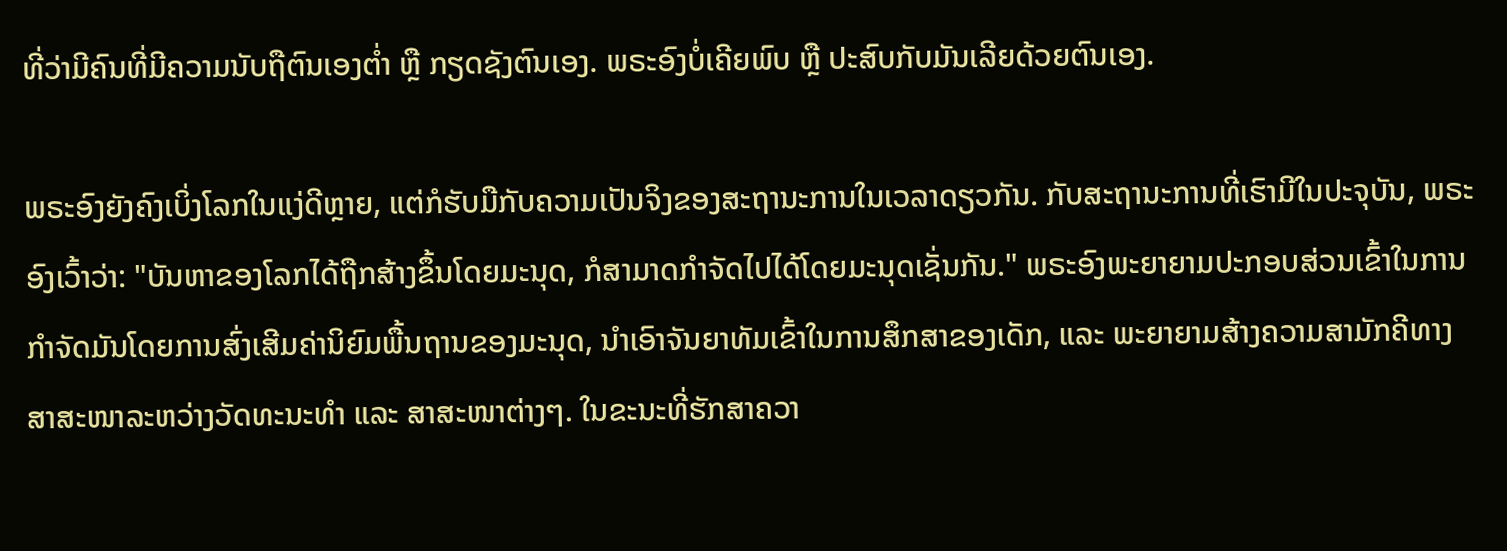ທີ່ວ່າມີຄົນທີ່ມີຄວາມນັບຖືຕົນເອງຕ່ຳ ຫຼື ກຽດຊັງຕົນເອງ. ພຣະອົງບໍ່ເຄີຍພົບ ຫຼື ປະສົບກັບມັນເລີຍດ້ວຍຕົນເອງ.

ພຣະອົງຍັງຄົງເບິ່ງໂລກໃນແງ່ດີຫຼາຍ, ແຕ່ກໍຮັບມືກັບຄວາມເປັນຈິງຂອງສະຖານະການໃນເວລາດຽວກັນ. ກັບສະຖານະການທີ່ເຮົາມີໃນປະຈຸບັນ, ພຣະອົງເວົ້າວ່າ: "ບັນຫາຂອງໂລກໄດ້ຖືກສ້າງຂຶ້ນໂດຍມະນຸດ, ກໍສາມາດກໍາຈັດໄປໄດ້ໂດຍມະນຸດເຊັ່ນກັນ." ພຣະອົງພະຍາຍາມປະກອບສ່ວນເຂົ້າໃນການກໍາຈັດມັນໂດຍການສົ່ງເສີມຄ່ານິຍົມພື້ນຖານຂອງມະນຸດ, ນໍາເອົາຈັນຍາທັມເຂົ້າໃນການສຶກສາຂອງເດັກ, ແລະ ພະຍາຍາມສ້າງຄວາມສາມັກຄີທາງສາສະໜາລະຫວ່າງວັດທະນະທໍາ ແລະ ສາສະໜາຕ່າງໆ. ໃນຂະນະທີ່ຮັກສາຄວາ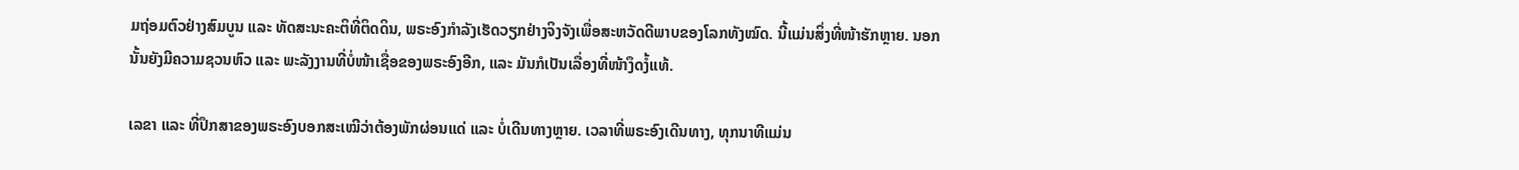ມຖ່ອມຕົວຢ່າງສົມບູນ ແລະ ທັດສະນະຄະຕິທີ່ຕິດດິນ, ພຣະອົງກໍາລັງເຮັດວຽກຢ່າງຈິງຈັງເພື່ອສະຫວັດດີພາບຂອງໂລກທັງໝົດ. ນີ້ແມ່ນສິ່ງທີ່ໜ້າຮັກຫຼາຍ. ນອກນັ້ນຍັງມີຄວາມຊວນຫົວ ແລະ ພະລັງງານທີ່ບໍ່ໜ້າເຊື່ອຂອງພຣະອົງອີກ, ແລະ ມັນກໍເປັນເລື່ອງທີ່ໜ້າງຶດງໍ້ແທ້.

ເລຂາ ແລະ ທີ່ປຶກສາຂອງພຣະອົງບອກສະເໝີວ່າຕ້ອງພັກຜ່ອນແດ່ ແລະ ບໍ່ເດີນທາງຫຼາຍ. ເວລາທີ່ພຣະອົງເດີນທາງ, ທຸກນາທີແມ່ນ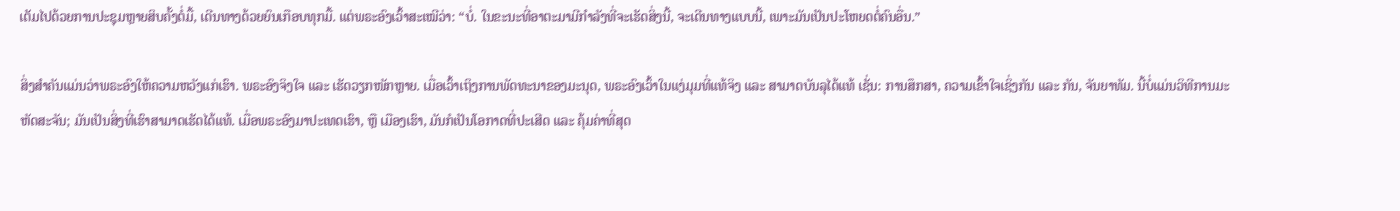ເຕັມໄປດ້ວຍການປະຊຸມຫຼາຍສິບຄັ້ງຕໍ່ມື້, ເດີນທາງດ້ວຍຍົນເກືອບທຸກມື້. ແຕ່ພຣະອົງເວົ້າສະເໝີວ່າ: “ບໍ່. ໃນຂະນະທີ່ອາຕະມາມີກຳລັງທີ່ຈະເຮັດສິ່ງນີ້, ຈະເດີນທາງແບບນີ້, ເພາະມັນເປັນປະໂຫຍດຕໍ່ຄົນອື່ນ.”

ສິ່ງສຳຄັນແມ່ນວ່າພຣະອົງໃຫ້ຄວາມຫວັງແກ່ເຮົາ. ພຣະອົງຈິງໃຈ ແລະ ເຮັດວຽກໜັກຫຼາຍ. ເມື່ອເວົ້າເຖິງການພັດທະນາຂອງມະນຸດ, ພຣະອົງເວົ້າໃນແງ່ມຸມທີ່ແທ້ຈິງ ແລະ ສາມາດບັນລຸໄດ້ແທ້ ເຊັ່ນ: ການສຶກສາ, ຄວາມເຂົ້າໃຈເຊິ່ງກັນ ແລະ ກັນ, ຈັນຍາທັມ. ນີ້ບໍ່ແມ່ນວິທີການມະຫັດສະຈັນ; ມັນເປັນສິ່ງທີ່ເຮົາສາມາດເຮັດໄດ້ແທ້. ເມື່ອພຣະອົງມາປະເທດເຮົາ, ຫຼື ເມືອງເຮົາ, ມັນກໍເປັນໂອກາດທີ່ປະເສີດ ແລະ ຄຸ້ມຄ່າທີ່ສຸດ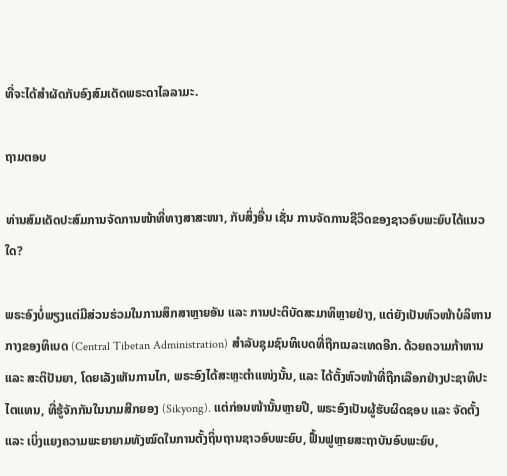ທີ່ຈະໄດ້ສໍາຜັດກັບອົງສົມເດັດພຣະດາໄລລາມະ.

ຖາມຕອບ

ທ່ານສົມເດັດປະສົມການຈັດການໜ້າທີ່ທາງສາສະໜາ, ກັບສິ່ງອື່ນ ເຊັ່ນ ການຈັດການຊີວິດຂອງຊາວອົບພະຍົບໄດ້ແນວໃດ?

ພຣະອົງບໍ່ພຽງແຕ່ມີສ່ວນຮ່ວມໃນການສຶກສາຫຼາຍອັນ ແລະ ການປະຕິບັດສະມາທິຫຼາຍຢ່າງ, ແຕ່ຍັງເປັນຫົວໜ້າບໍລິຫານກາງຂອງທິເບດ (Central Tibetan Administration) ສໍາລັບຊຸມຊົນທິເບດທີ່ຖືກເນລະເທດອີກ. ດ້ວຍຄວາມກ້າຫານ ແລະ ສະຕິປັນຍາ, ໂດຍເລັງເຫັນການໄກ, ພຣະອົງໄດ້ສະຫຼະຕຳແໜ່ງນັ້ນ, ແລະ ໄດ້ຕັ້ງຫົວໜ້າທີ່ຖືກເລືອກຢ່າງປະຊາທິປະໄຕແທນ, ທີ່ຮູ້ຈັກກັນໃນນາມສີກຍອງ (Sikyong). ແຕ່ກ່ອນໜ້ານັ້ນຫຼາຍປີ, ພຣະອົງເປັນຜູ້ຮັບຜິດຊອບ ແລະ ຈັດຕັ້ງ ແລະ ເບິ່ງແຍງຄວາມພະຍາຍາມທັງໝົດໃນການຕັ້ງຖິ່ນຖານຊາວອົບພະຍົບ, ຟື້ນຟູຫຼາຍສະຖາບັນອົບພະຍົບ,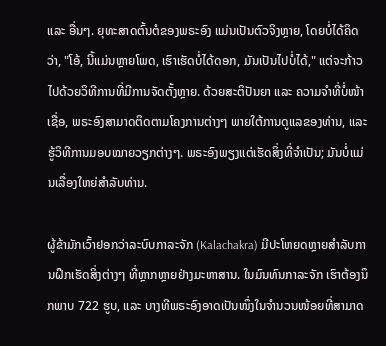ແລະ ອື່ນໆ. ຍຸທະສາດຕົ້ນຕໍຂອງພຣະອົງ ແມ່ນເປັນຕົວຈິງຫຼາຍ, ໂດຍບໍ່ໄດ້ຄິດວ່າ, "ໂອ້, ນີ້ແມ່ນຫຼາຍໂພດ, ເຮົາເຮັດບໍ່ໄດ້ດອກ, ມັນເປັນໄປບໍ່ໄດ້," ແຕ່ຈະກ້າວໄປດ້ວຍວິທີການທີ່ມີການຈັດຕັ້ງຫຼາຍ. ດ້ວຍສະຕິປັນຍາ ແລະ ຄວາມຈໍາທີ່ບໍ່ໜ້າເຊື່ອ, ພຣະອົງສາມາດຕິດຕາມໂຄງການຕ່າງໆ ພາຍໃຕ້ການດູແລຂອງທ່ານ, ແລະ ຮູ້ວິທີການມອບໝາຍວຽກຕ່າງໆ. ພຣະອົງພຽງແຕ່ເຮັດສິ່ງທີ່ຈໍາເປັນ; ມັນບໍ່ແມ່ນເລື່ອງໃຫຍ່ສໍາລັບທ່ານ.

ຜູ້ຂ້າມັກເວົ້າຢອກວ່າລະບົບກາລະຈັກ (Kalachakra) ມີປະໂຫຍດຫຼາຍສຳລັບການຝຶກເຮັດສິ່ງຕ່າງໆ ທີ່ຫຼາກຫຼາຍຢ່າງມະຫາສານ. ໃນມົນທົນກາລະຈັກ ເຮົາຕ້ອງນຶກພາບ 722 ຮູບ, ແລະ ບາງທີພຣະອົງອາດເປັນໜຶ່ງໃນຈໍານວນໜ້ອຍທີ່ສາມາດ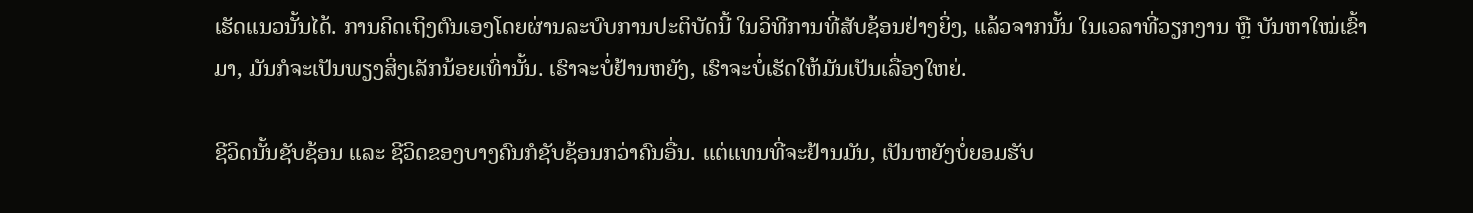ເຮັດແນວນັ້ນໄດ້. ການຄິດເຖິງຕົນເອງໂດຍຜ່ານລະບົບການປະຕິບັດນີ້ ໃນວິທີການທີ່ສັບຊ້ອນຢ່າງຍິ່ງ, ແລ້ວຈາກນັ້ນ ໃນເວລາທີ່ວຽກງານ ຫຼື ບັນຫາໃໝ່ເຂົ້າມາ, ມັນກໍຈະເປັນພຽງສິ່ງເລັກນ້ອຍເທົ່ານັ້ນ. ເຮົາຈະບໍ່ຢ້ານຫຍັງ, ເຮົາຈະບໍ່ເຮັດໃຫ້ມັນເປັນເລື່ອງໃຫຍ່.

ຊີວິດນັ້ນຊັບຊ້ອນ ແລະ ຊີວິດຂອງບາງຄົນກໍຊັບຊ້ອນກວ່າຄົນອື່ນ. ແຕ່ແທນທີ່ຈະຢ້ານມັນ, ເປັນຫຍັງບໍ່ຍອມຮັບ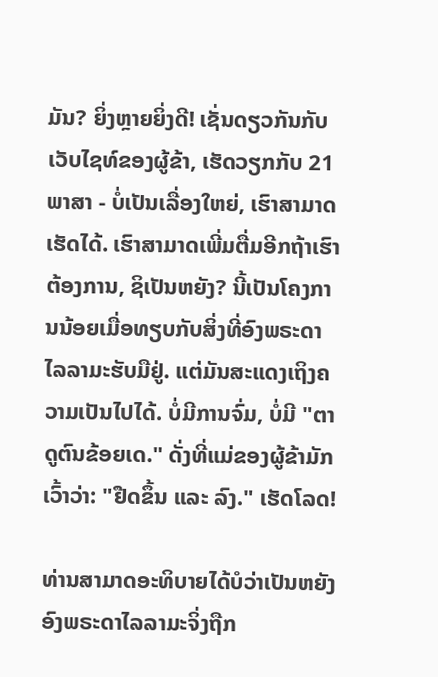ມັນ? ຍິ່ງຫຼາຍຍິ່ງດີ! ເຊັ່ນດຽວກັນກັບເວັບໄຊທ໌ຂອງຜູ້ຂ້າ, ເຮັດວຽກກັບ 21 ພາສາ - ບໍ່ເປັນເລື່ອງໃຫຍ່, ເຮົາສາມາດເຮັດໄດ້. ເຮົາສາມາດເພີ່ມຕື່ມອີກຖ້າເຮົາຕ້ອງການ, ຊິເປັນຫຍັງ? ນີ້ເປັນໂຄງການນ້ອຍເມື່ອທຽບກັບສິ່ງທີ່ອົງພຣະດາໄລລາມະຮັບມືຢູ່. ແຕ່ມັນສະແດງເຖິງຄວາມເປັນໄປໄດ້. ບໍ່ມີການຈົ່ມ, ບໍ່ມີ "ຕາດູຕົນຂ້ອຍເດ." ດັ່ງທີ່ແມ່ຂອງຜູ້ຂ້າມັກເວົ້າວ່າ: "ຢືດຂຶ້ນ ແລະ ລົງ." ເຮັດໂລດ!

ທ່ານສາມາດອະທິບາຍໄດ້ບໍວ່າເປັນຫຍັງອົງພຣະດາໄລລາມະຈິ່ງຖືກ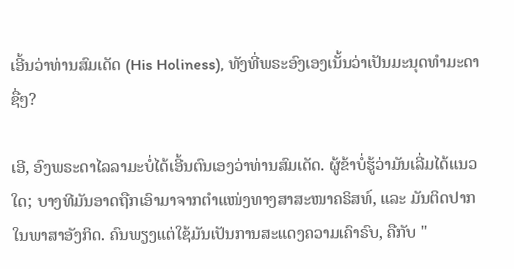ເອີ້ນວ່າທ່ານສົມເດັດ (His Holiness), ທັງທີ່ພຣະອົງເອງເນັ້ນວ່າເປັນມະນຸດທຳມະດາຊື່ໆ?

ເອີ, ອົງພຣະດາໄລລາມະບໍ່ໄດ້ເອີ້ນຕົນເອງວ່າທ່ານສົມເດັດ. ຜູ້ຂ້າບໍ່ຮູ້ວ່າມັນເລີ່ມໄດ້ແນວໃດ; ບາງທີມັນອາດຖືກເອົາມາຈາກຕຳແໜ່ງທາງສາສະໜາຄຣິສທ໌, ແລະ ມັນຕິດປາກໃນພາສາອັງກິດ. ຄົນພຽງແຕ່ໃຊ້ມັນເປັນການສະແດງຄວາມເຄົາຣົບ, ຄືກັບ "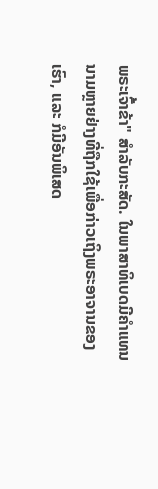ພຣະເຈົ້າຂ້າ" ສໍາລັບກະສັດ. ໃນພາສາທິເບດມີຄຳແທນນາມຫຼາຍຢ່າງທີ່ຖືກໃຊ້ເພື່ອກ່າວເຖິງພຣະອາຈານຂອງເຮົາ, ແລະ ກໍມີອັນພິເສດ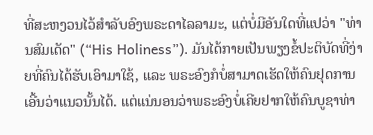ທີ່ສະຫງວນໄວ້ສໍາລັບອົງພຣະດາໄລລາມະ, ແຕ່ບໍ່ມີອັນໃດທີ່ແປວ່າ "ທ່ານສົມເດັດ" (“His Holiness”). ມັນໄດ້ກາຍເປັນພຽງຂໍ້ປະຕິບັດທີ່ງ່າຍທີ່ຄົນໄດ້ຮັບເອົາມາໃຊ້, ແລະ ພຣະອົງກໍບໍ່ສາມາດເຮັດໃຫ້ຄົນຢຸດການເອີ້ນວ່າແນວນັ້ນໄດ້. ແຕ່ແນ່ນອນວ່າພຣະອົງບໍ່ເຄີຍຢາກໃຫ້ຄົນບູຊາທ່າ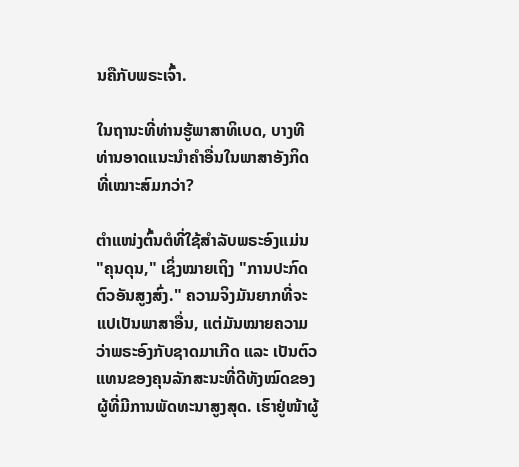ນຄືກັບພຣະເຈົ້າ.

ໃນຖານະທີ່ທ່ານຮູ້ພາສາທິເບດ, ບາງທີທ່ານອາດແນະນໍາຄຳອື່ນໃນພາສາອັງກິດທີ່ເໝາະສົມກວ່າ?

ຕຳແໜ່ງຕົ້ນຕໍທີ່ໃຊ້ສໍາລັບພຣະອົງແມ່ນ "ຄຸນດຸນ," ເຊິ່ງໝາຍເຖິງ "ການປະກົດຕົວອັນສູງສົ່ງ." ຄວາມຈິງມັນຍາກທີ່ຈະແປເປັນພາສາອື່ນ, ແຕ່ມັນໝາຍຄວາມວ່າພຣະອົງກັບຊາດມາເກີດ ແລະ ເປັນຕົວແທນຂອງຄຸນລັກສະນະທີ່ດີທັງໝົດຂອງຜູ້ທີ່ມີການພັດທະນາສູງສຸດ. ເຮົາຢູ່ໜ້າຜູ້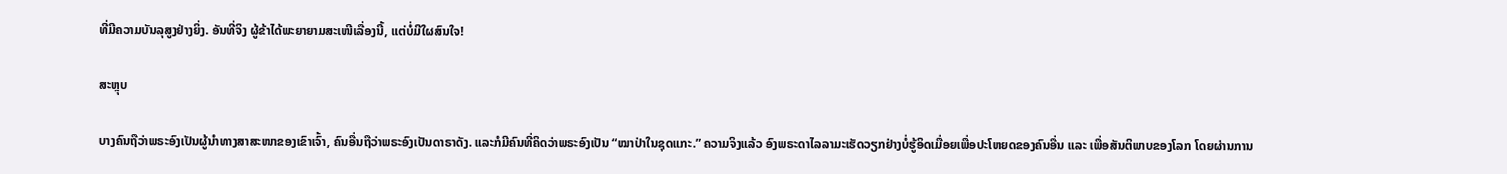ທີ່ມີຄວາມບັນລຸສູງຢ່າງຍິ່ງ. ອັນທີ່ຈິງ ຜູ້ຂ້າໄດ້ພະຍາຍາມສະເໜີເລື່ອງນີ້, ແຕ່ບໍ່ມີໃຜສົນໃຈ!

ສະຫຼຸບ

ບາງຄົນຖືວ່າພຣະອົງເປັນຜູ້ນຳທາງສາສະໜາຂອງເຂົາເຈົ້າ, ຄົນອື່ນຖືວ່າພຣະອົງເປັນດາຣາດັງ. ແລະກໍມີຄົນທີ່ຄິດວ່າພຣະອົງເປັນ “ໝາປ່າໃນຊຸດແກະ.” ຄວາມຈິງແລ້ວ ອົງພຣະດາໄລລາມະເຮັດວຽກຢ່າງບໍ່ຮູ້ອິດເມື່ອຍເພື່ອປະໂຫຍດຂອງຄົນອື່ນ ແລະ ເພື່ອສັນຕິພາບຂອງໂລກ ໂດຍຜ່ານການ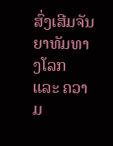ສົ່ງເສີມຈັນຍາທັມທາງໂລກ ແລະ ຄວາມ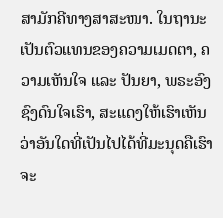ສາມັກຄີທາງສາສະໜາ. ໃນຖານະເປັນຕົວແທນຂອງຄວາມເມດຕາ, ຄວາມເຫັນໃຈ ແລະ ປັນຍາ, ພຣະອົງຊົງດົນໃຈເຮົາ, ສະແດງໃຫ້ເຮົາເຫັນວ່າອັນໃດທີ່ເປັນໄປໄດ້ທີ່ມະນຸດຄືເຮົາຈະ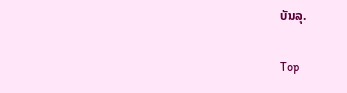ບັນລຸ.

Top